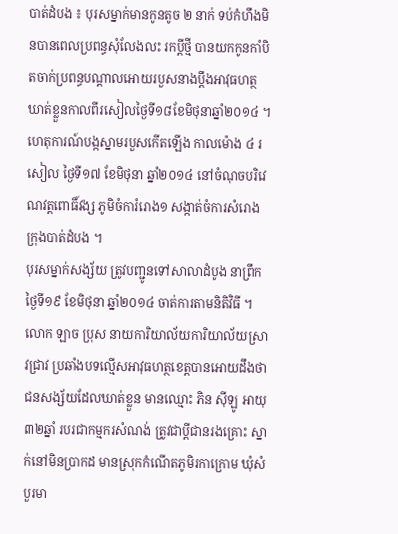បាត់ដំបង ៖ បុរសម្នាក់មានកូនតូច ២ នាក់ ទប់កំហឹងមិនបានពេលប្រពន្ធសុំលែងលះ រកប្តីថ្មី បានយកកូនកាំបិតចាក់ប្រពន្ធបណ្តាលអោយរបួសនាងប្តឹងអាវុធហត្ថឃាត់ខ្លួនកាលពីរសៀលថ្ងៃទី១៨ខែមិថុនាឆ្នាំ២០១៤ ។
ហេតុការណ៍បង្កស្នាមរបួសកើតឡើង កាលម៉ោង ៤ រសៀល ថ្ងៃទី១៧ ខែមិថុនា ឆ្នាំ២០១៤ នៅចំណុចបរិវេណវត្តពោធិ៍វង្ស ភូមិចំការំរោង១ សង្កាត់ចំការសំរោង ក្រុងបាត់ដំបង ។
បុរសម្នាក់សង្ស័យ ត្រូវបញ្ជូនទៅសាលាដំបូង នាព្រឹកថ្ងៃទី១៩ ខែមិថុនា ឆ្នាំ២០១៤ ចាត់ការតាមនិតិវិធី ។
លោក ឡាច ប្រុស នាយការិយាល័យការិយាល័យស្រាវជ្រាវ ប្រឆាំងបទល្មើសអាវុធហត្ថខេត្តបានអោយដឹងថា ជនសង្ស័យដែលឃាត់ខ្លួន មានឈ្មោះ ភិន ស៊ីឡូ អាយុ៣២ឆ្នាំ របរជាកម្មករសំណង់ ត្រូវជាប្តីជានរងគ្រោះ ស្នាក់នៅមិនប្រាកដ មានស្រុកកំណើតភូមិរកាក្រោម ឃុំសំបួរមា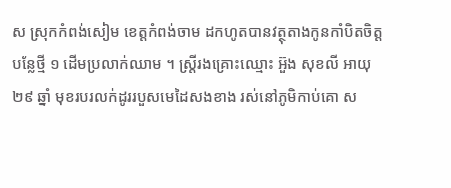ស ស្រុកកំពង់សៀម ខេត្តកំពង់ចាម ដកហូតបានវត្ថុតាងកូនកាំបិតចិត្តបន្លែថ្មី ១ ដើមប្រលាក់ឈាម ។ ស្ត្រីរងគ្រោះឈ្មោះ អ៊ួង សុខលី អាយុ ២៩ ឆ្នាំ មុខរបរលក់ដូររបួសមេដៃសងខាង រស់នៅភូមិកាប់គោ ស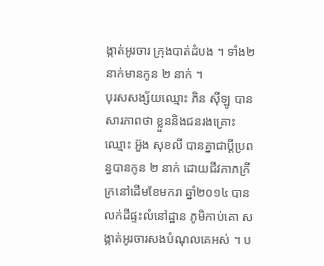ង្កាត់អូរចារ ក្រុងបាត់ដំបង ។ ទាំង២នាក់មានកូន ២ នាក់ ។
បុរសសង្ស័យឈ្មោះ ភិន ស៊ីឡូ បានសារភាពថា ខ្លួននិងជនរងគ្រោះឈ្មោះ អ៊ួង សុខលី បានគ្នាជាប្តីប្រពន្ធបានកូន ២ នាក់ ដោយជីវភាភក្រីក្រនៅដើមខែមករា ឆ្នាំ២០១៤ បានលក់ដីផ្ទះលំនៅដ្ឋាន ភូមិកាប់គោ សង្កាត់អូរចារសងបំណុលគេអស់ ។ ប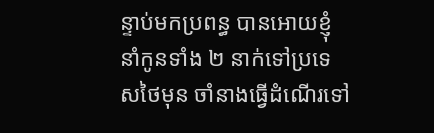ន្ទាប់មកប្រពន្ធ បានអោយខ្ញុំនាំកូនទាំង ២ នាក់ទៅប្រទេសថៃមុន ចាំនាងធ្វើដំណើរទៅ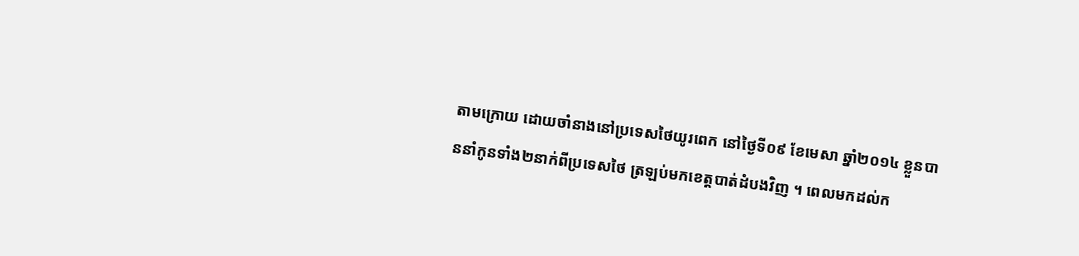តាមក្រោយ ដោយចាំនាងនៅប្រទេសថៃយូរពេក នៅថ្ងៃទី០៩ ខែមេសា ឆ្នាំ២០១៤ ខ្លួនបាននាំកូនទាំង២នាក់ពីប្រទេសថៃ ត្រឡប់មកខេត្តបាត់ដំបងវិញ ។ ពេលមកដល់ក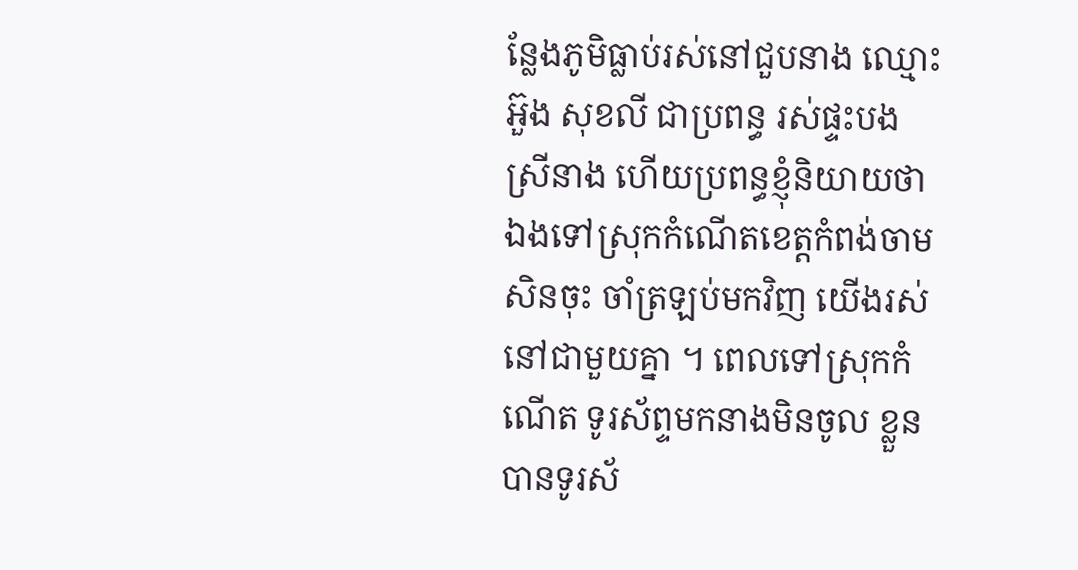ន្លែងភូមិធ្លាប់រស់នៅជួបនាង ឈ្មោះ អ៊ួង សុខលី ជាប្រពន្ធ រស់ផ្ទះបងស្រីនាង ហើយប្រពន្ធខ្ញុំនិយាយថា ឯងទៅស្រុកកំណើតខេត្តកំពង់ចាមសិនចុះ ចាំត្រឡប់មកវិញ យើងរស់នៅជាមួយគ្នា ។ ពេលទៅស្រុកកំណើត ទូរស័ព្ទមកនាងមិនចូល ខ្លួនបានទូរស័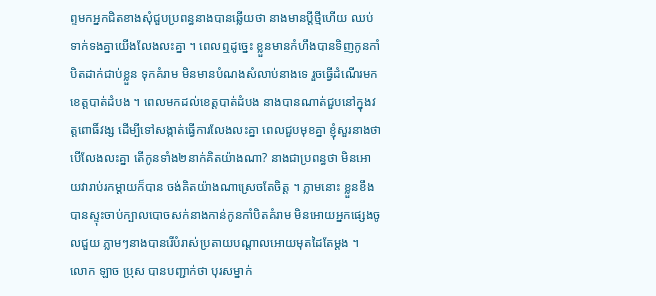ព្ទមកអ្នកជិតខាងសុំជួបប្រពន្ធនាងបានឆ្លើយថា នាងមានប្តីថ្មីហើយ ឈប់ទាក់ទងគ្នាយើងលែងលះគ្នា ។ ពេលឮដូច្នេះ ខ្លួនមានកំហឹងបានទិញកូនកាំបិតដាក់ជាប់ខ្លួន ទុកគំរាម មិនមានបំណងសំលាប់នាងទេ រួចធ្វើដំណើរមកខេត្តបាត់ដំបង ។ ពេលមកដល់ខេត្តបាត់ដំបង នាងបានណាត់ជួបនៅក្នុងវត្តពោធិ៍វង្ស ដើម្បីទៅសង្កាត់ធ្វើការលែងលះគ្នា ពេលជួបមុខគ្នា ខ្ញុំសួរនាងថា បើលែងលះគ្នា តើកូនទាំង២នាក់គិតយ៉ាងណា? នាងជាប្រពន្ធថា មិនអោយវារាប់រកម្តាយក៏បាន ចង់គិតយ៉ាងណាស្រេចតែចិត្ត ។ ភ្លាមនោះ ខ្លួនខឹងបានស្ទុះចាប់ក្បាលបោចសក់នាងកាន់កូនកាំបិតគំរាម មិនអោយអ្នកផ្សេងចូលជួយ ភ្លាមៗនាងបានរើបំរាស់ប្រតាយបណ្តាលអោយមុតដៃតែម្តង ។
លោក ឡាច ប្រុស បានបញ្ជាក់ថា បុរសម្នាក់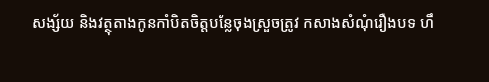សង្ស័យ និងវត្ថុតាងកូនកាំបិតចិត្តបន្លែចុងស្រួចត្រូវ កសាងសំណុំរឿងបទ ហឹ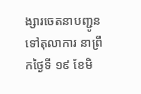ង្សារចេតនាបញ្ជូន ទៅតុលាការ នាព្រឹកថ្ងៃទី ១៩ ខែមិ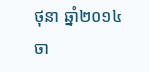ថុនា ឆ្នាំ២០១៤ ចា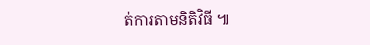ត់ការតាមនិតិវិធី ៕